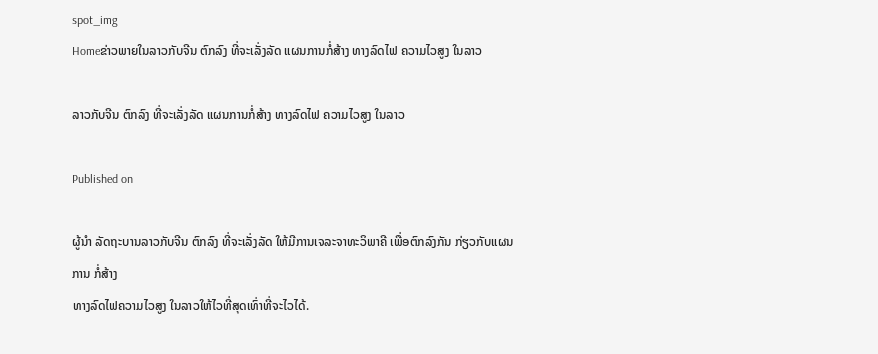spot_img
Homeຂ່າວພາຍໃນລາວກັບຈີນ ຕົກລົງ ທີ່ຈະເລັ່ງລັດ ແຜນການກໍ່ສ້າງ ທາງລົດໄຟ ຄວາມໄວສູງ ໃນລາວ

ລາວກັບຈີນ ຕົກລົງ ທີ່ຈະເລັ່ງລັດ ແຜນການກໍ່ສ້າງ ທາງລົດໄຟ ຄວາມໄວສູງ ໃນລາວ

Published on

ຜູ້ນຳ ລັດຖະບານລາວກັບຈີນ ຕົກລົງ ທີ່ຈະເລັ່ງລັດ ໃຫ້ມີການເຈລະຈາທະວິພາຄີ ເພື່ອຕົກລົງກັນ ກ່ຽວກັບແຜນການ ກໍ່ສ້າງ
ທາງລົດໄຟຄວາມໄວສູງ ໃນລາວໃຫ້ໄວທີ່ສຸດເທົ່າທີ່ຈະໄວໄດ້.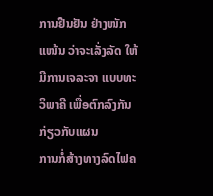ການຢືນຢັນ ຢ່າງໜັກແໜ້ນ ວ່າຈະເລັ່ງລັດ ໃຫ້ມີການເຈລະຈາ ແບບທະວິພາຄີ ເພື່ອຕົກລົງກັນກ່ຽວກັບແຜນ
ການກໍ່ສ້າງທາງລົດໄຟຄ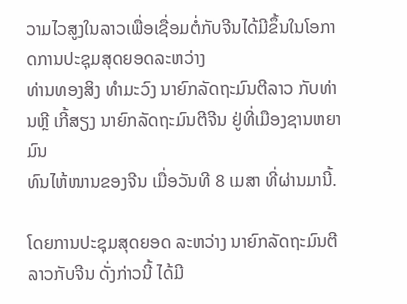ວາມໄວສູງໃນລາວເພື່ອເຊື່ອມຕໍ່ກັບຈີນໄດ້ມີຂຶ້ນໃນໂອກາດການປະຊຸມສຸດຍອດລະຫວ່າງ
ທ່ານທອງສິງ ທຳມະວົງ ນາຍົກລັດຖະມົນຕີລາວ ກັບທ່ານຫຼີ ເກີ້ສຽງ ນາຍົກລັດຖະມົນຕີຈີນ ຢູ່ທີ່ເມືອງຊານຫຍາ ມົນ
ທົນໄຫ້ໜານຂອງຈີນ ເມື່ອວັນທີ 8 ເມສາ ທີ່ຜ່ານມານີ້.

ໂດຍການປະຊຸມສຸດຍອດ ລະຫວ່າງ ນາຍົກລັດຖະມົນຕີລາວກັບຈີນ ດັ່ງກ່າວນີ້ ໄດ້ມີ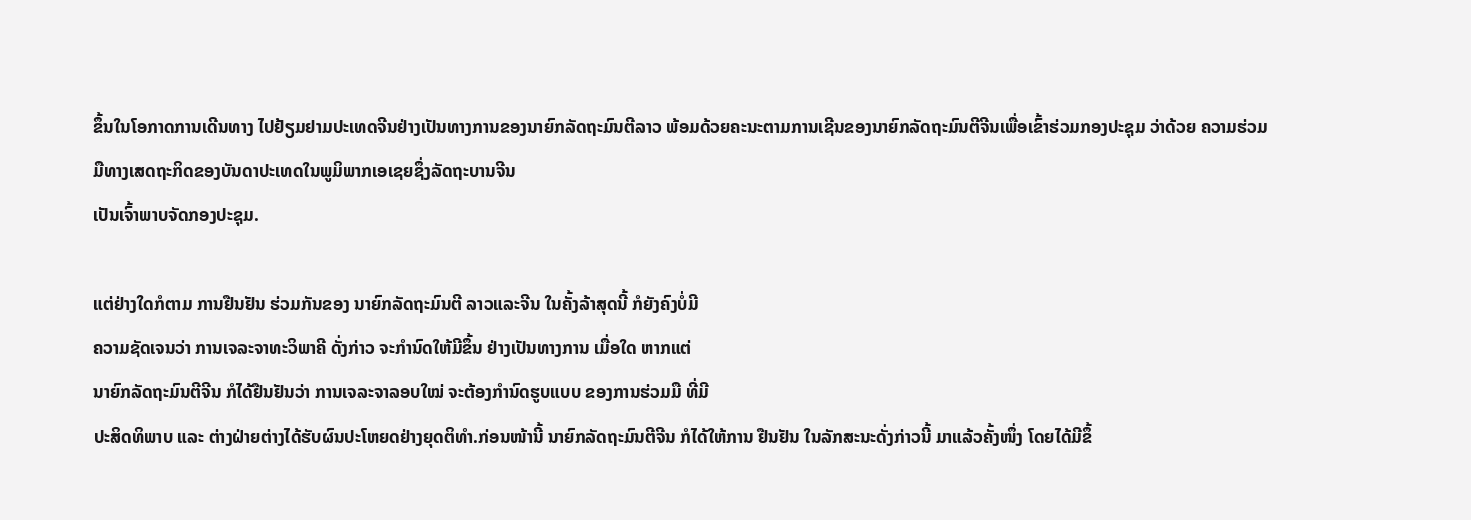ຂຶ້ນໃນໂອກາດການເດີນທາງ ໄປຢ້ຽມຢາມປະເທດຈີນຢ່າງເປັນທາງການຂອງນາຍົກລັດຖະມົນຕີລາວ ພ້ອມດ້ວຍຄະນະຕາມການເຊີນຂອງນາຍົກລັດຖະມົນຕີຈີນເພື່ອເຂົ້າຮ່ວມກອງປະຊຸມ ວ່າດ້ວຍ ຄວາມຮ່ວມມືທາງເສດຖະກິດຂອງບັນດາປະເທດໃນພູມິພາກເອເຊຍຊຶ່ງລັດຖະບານຈີນ
ເປັນເຈົ້າພາບຈັດກອງປະຊຸມ.

ແຕ່ຢ່າງໃດກໍຕາມ ການຢືນຢັນ ຮ່ວມກັນຂອງ ນາຍົກລັດຖະມົນຕີ ລາວແລະຈີນ ໃນຄັ້ງລ້າສຸດນີ້ ກໍຍັງຄົງບໍ່ມີ
ຄວາມຊັດເຈນວ່າ ການເຈລະຈາທະວິພາຄີ ດັ່ງກ່າວ ຈະກຳນົດໃຫ້ມີຂຶ້ນ ຢ່າງເປັນທາງການ ເມື່ອໃດ ຫາກແຕ່
ນາຍົກລັດຖະມົນຕີຈີນ ກໍໄດ້ຢືນຢັນວ່າ ການເຈລະຈາລອບໃໝ່ ຈະຕ້ອງກຳນົດຮູບແບບ ຂອງການຮ່ວມມື ທີ່ມີ
ປະສິດທິພາບ ແລະ ຕ່າງຝ່າຍຕ່າງໄດ້ຮັບຜົນປະໂຫຍດຢ່າງຍຸດຕິທຳ.ກ່ອນໜ້ານີ້ ນາຍົກລັດຖະມົນຕີຈີນ ກໍໄດ້ໃຫ້ການ ຢືນຢັນ ໃນລັກສະນະດັ່ງກ່າວນີ້ ມາແລ້ວຄັ້ງໜຶ່ງ ໂດຍໄດ້ມີຂຶ້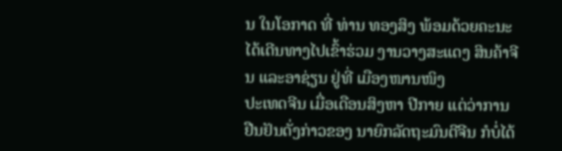ນ ໃນໂອກາດ ທີ່ ທ່ານ ທອງສິງ ພ້ອມດ້ວຍຄະນະ ໄດ້ເດີນທາງໄປເຂົ້າຮ່ວມ ງານວາງສະແດງ ສິນຄ້າຈີນ ແລະອາຊ່ຽນ ຢູ່ທີ່ ເມືອງໜານໜິງ
ປະເທດຈີນ ເມື່ອເດືອນສິງຫາ ປີກາຍ ແຕ່ວ່າການ ຢືນຢັນດັ່ງກ່າວຂອງ ນາຍົກລັດຖະມົນຕີຈີນ ກໍບໍ່ໄດ້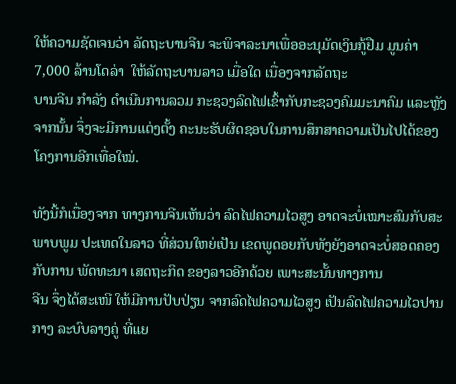ໃຫ້ຄວາມຊັດເຈນວ່າ ລັດຖະບານຈີນ ຈະພິຈາລະນາເພື່ອອະນຸມັດເງິນກູ້ຢືມ ມູນຄ່າ 7,000 ລ້ານໂດລ່າ  ໃຫ້ລັດຖະບານລາວ ເມື່ອໃດ ເນື່ອງຈາກລັດຖະ
ບານຈີນ ກຳລັງ ດຳເນີນການລວມ ກະຊວງລົດໄຟເຂົ້າກັບກະຊວງຄົມມະນາຄົມ ແລະຫຼັງຈາກນັ້ນ ຈຶ່ງຈະມີການແຕ່ງຕັ້ງ ຄະນະຮັບຜິດຊອບໃນການສຶກສາຄວາມເປັນໄປໄດ້ຂອງໂຄງການອີກເທື່ອໃໝ່.

ທັງນີ້ກໍເນື່ອງຈາກ ທາງການຈີນເຫັນວ່າ ລົດໄຟຄວາມໄວສູງ ອາດຈະບໍ່ເໝາະສົມກັບສະພາບພູມ ປະເທດໃນລາວ ທີ່ສ່ວນໃຫຍ່ເປັນ ເຂດພູດອຍກັບທັງຍັງອາດຈະບໍ່ສອດຄອງ ກັບການ ພັດທະນາ ເສດຖະກິດ ຂອງລາວອີກດ້ວຍ ເພາະສະນັ້ນທາງການ
ຈີນ ຈຶ່ງໄດ້ສະເໜີ ໃຫ້ມີການປັບປ່ຽນ ຈາກລົດໄຟຄວາມໄວສູງ ເປັນລົດໄຟຄວາມໄວປານກາງ ລະບົບລາງຄູ່ ທີ່ແຍ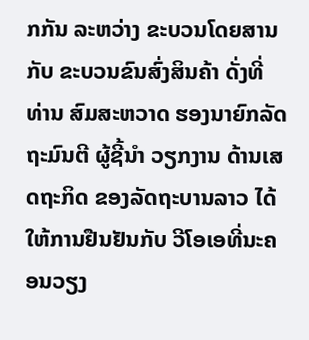ກກັນ ລະຫວ່າງ ຂະບວນໂດຍສານກັບ ຂະບວນຂົນສົ່ງສິນຄ້າ ດັ່ງທີ່ ທ່ານ ສົມສະຫວາດ ຮອງນາຍົກລັດຖະມົນຕີ ຜູ້ຊີ້ນຳ ວຽກງານ ດ້ານເສດຖະກິດ ຂອງລັດຖະບານລາວ ໄດ້ໃຫ້ການຢືນຢັນກັບ ວີໂອເອທີ່ນະຄອນວຽງ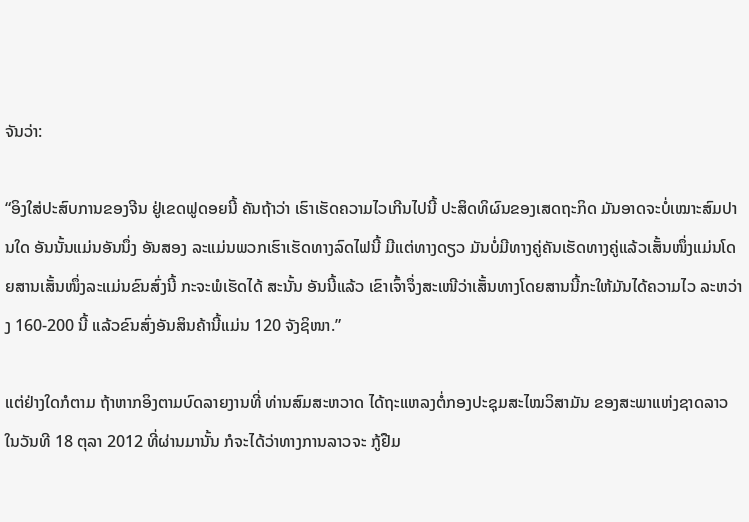ຈັນວ່າ:

“ອິງໃສ່ປະສົບການຂອງຈີນ ຢູ່ເຂດຟູດອຍນີ້ ຄັນຖ້າວ່າ ເຮົາເຮັດຄວາມໄວເກີນໄປນີ້ ປະສິດທິຜົນຂອງເສດຖະກິດ ມັນອາດຈະບໍ່ເໝາະສົມປານໃດ ອັນນັ້ນແມ່ນອັນນຶ່ງ ອັນສອງ ລະແມ່ນພວກເຮົາເຮັດທາງລົດໄຟນີ້ ມີແຕ່ທາງດຽວ ມັນບໍ່ມີທາງຄູ່ຄັນເຮັດທາງຄູ່ແລ້ວເສັ້ນໜຶ່ງແມ່ນໂດຍສານເສັ້ນໜຶ່ງລະແມ່ນຂົນສົ່ງນີ້ ກະຈະພໍເຮັດໄດ້ ສະນັ້ນ ອັນນີ້ແລ້ວ ເຂົາເຈົ້າຈຶ່ງສະເໜີວ່າເສັ້ນທາງໂດຍສານນີ້ກະໃຫ້ມັນໄດ້ຄວາມໄວ ລະຫວ່າງ 160-200 ນີ້ ແລ້ວຂົນສົ່ງອັນສິນຄ້ານີ້ແມ່ນ 120 ຈັງຊິໜາ.”

ແຕ່ຢ່າງໃດກໍຕາມ ຖ້າຫາກອິງຕາມບົດລາຍງານທີ່ ທ່ານສົມສະຫວາດ ໄດ້ຖະແຫລງຕໍ່ກອງປະຊຸມສະໄໝວິສາມັນ ຂອງສະພາແຫ່ງຊາດລາວ ໃນວັນທີ 18 ຕຸລາ 2012 ທີ່ຜ່ານມານັ້ນ ກໍຈະໄດ້ວ່າທາງການລາວຈະ ກູ້ຢືມ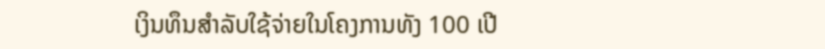ເງິນທຶນສຳລັບໃຊ້ຈ່າຍໃນໂຄງການທັງ 100 ເປີ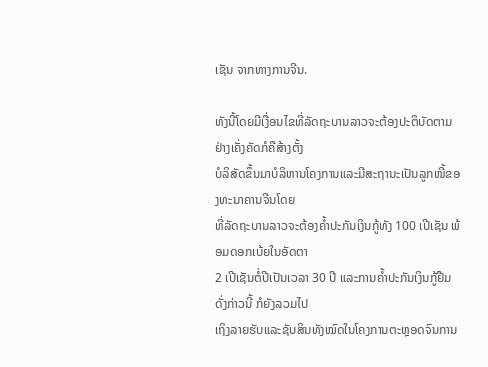ເຊັນ ຈາກທາງການຈີນ.

ທັງນີ້ໂດຍມີເງື່ອນໄຂທີ່ລັດຖະບານລາວຈະຕ້ອງປະຕິບັດຕາມຢ່າງເຄັ່ງຄັດກໍຄືສ້າງຕັ້ງ
ບໍລິສັດຂຶ້ນມາບໍລິຫານໂຄງການແລະມີສະຖານະເປັນລູກໜີ້ຂອງທະນາຄານຈີນໂດຍ
ທີ່ລັດຖະບານລາວຈະຕ້ອງຄ້ຳປະກັນເງິນກູ້ທັງ 100 ເປີເຊັນ ພ້ອມດອກເບ້ຍໃນອັດຕາ
2 ເປີເຊັນຕໍ່ປີເປັນເວລາ 30 ປີ ແລະການຄ້ຳປະກັນເງິນກູ້ຢືມດັ່ງກ່າວນີ້ ກໍຍັງລວມໄປ
ເຖິງລາຍຮັບແລະຊັບສິນທັງໝົດໃນໂຄງການຕະຫຼອດຈົນການ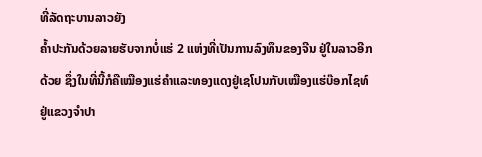ທີ່ລັດຖະບານລາວຍັງ
ຄ້ຳປະກັນດ້ວຍລາຍຮັບຈາກບໍ່ແຮ່ 2 ແຫ່ງທີ່ເປັນການລົງທຶນຂອງຈີນ ຢູ່ໃນລາວອີກ
ດ້ວຍ ຊຶ່ງໃນທີ່ນີ້ກໍຄືເໝືອງແຮ່ຄຳແລະທອງແດງຢູ່ເຊໂປນກັບເໝືອງແຮ່ບ໊ອກໄຊທ໌
ຢູ່ແຂວງຈຳປາ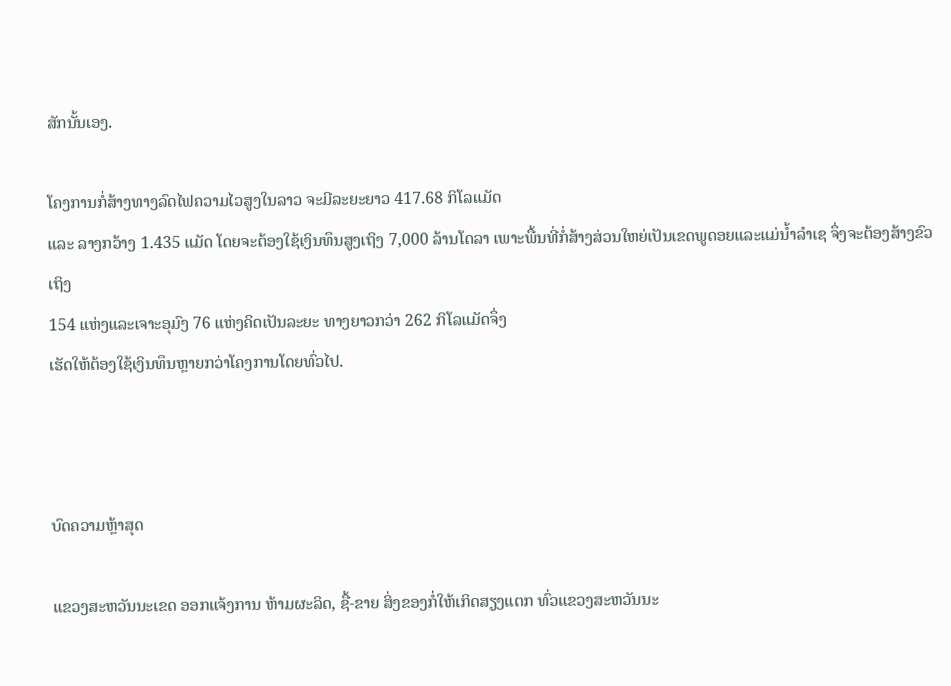ສັກນັ້ນເອງ.

ໂຄງການກໍ່ສ້າງທາງລົດໄຟຄວາມໄວສູງໃນລາວ ຈະມີລະຍະຍາວ 417.68 ກິໂລແມັດ
ແລະ ລາງກວ້າງ 1.435 ແມັດ ໂດຍຈະຕ້ອງໃຊ້ເງິນທຶນສູງເຖິງ 7,000 ລ້ານໂດລາ ເພາະພື້ນທີ່ກໍ່ສ້າງສ່ວນໃຫຍ່ເປັນເຂດພູດອຍແລະແມ່ນ້ຳລຳເຊ ຈຶ່ງຈະຕ້ອງສ້າງຂົວເຖິງ
154 ແຫ່ງແລະເຈາະອຸມົງ 76 ແຫ່ງຄິດເປັນລະຍະ ທາງຍາວກວ່າ 262 ກິໂລແມັດຈຶ່ງ
ເຮັດໃຫ້ຕ້ອງໃຊ້ເງິນທຶນຫຼາຍກວ່າໂຄງການໂດຍທົ່ວໄປ.



ບົດຄວາມຫຼ້າສຸດ

ແຂວງສະຫວັນນະເຂດ ອອກແຈ້ງການ ຫ້າມຜະລິດ, ຊື້-ຂາຍ ສິ່ງຂອງກໍ່ໃຫ້ເກິດສຽງແຕກ ທົ່ວແຂວງສະຫວັນນະ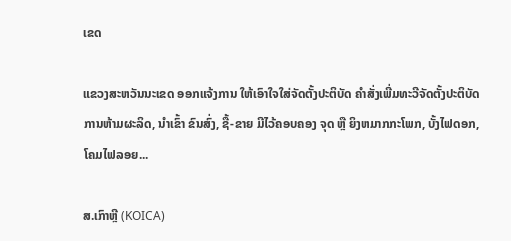ເຂດ

ແຂວງສະຫວັນນະເຂດ ອອກແຈ້ງການ ໃຫ້ເອົາໃຈໃສ່ຈັດຕັ້ງປະຕິບັດ ຄໍາສັ່ງເພີ່ມທະວີຈັດຕັ້ງປະຕິບັດ ການຫ້າມຜະລິດ, ນໍາເຂົ້າ ຂົນສົ່ງ, ຊື້-ຂາຍ ມີໄວ້ຄອບຄອງ ຈຸດ ຫຼື ຍິງຫມາກກະໂພກ, ບັ້ງໄຟດອກ, ໂຄມໄຟລອຍ...

ສ.ເກົາຫຼີ (KOICA)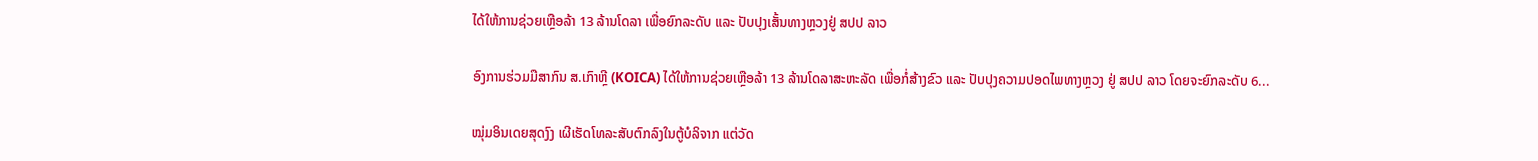ໄດ້ໃຫ້ການຊ່ວຍເຫຼືອລ້າ 13 ລ້ານໂດລາ ເພື່ອຍົກລະດັບ ແລະ ປັບປຸງເສັ້ນທາງຫຼວງຢູ່ ສປປ ລາວ

ອົງການຮ່ວມມືສາກົນ ສ.ເກົາຫຼີ (KOICA) ໄດ້ໃຫ້ການຊ່ວຍເຫຼືອລ້າ 13 ລ້ານໂດລາສະຫະລັດ ເພື່ອກໍ່ສ້າງຂົວ ແລະ ປັບປຸງຄວາມປອດໄພທາງຫຼວງ ຢູ່ ສປປ ລາວ ໂດຍຈະຍົກລະດັບ 6...

ໝຸ່ມອິນເດຍສຸດງົງ ເຜີເຮັດໂທລະສັບຕົກລົງໃນຕູ້ບໍລິຈາກ ແຕ່ວັດ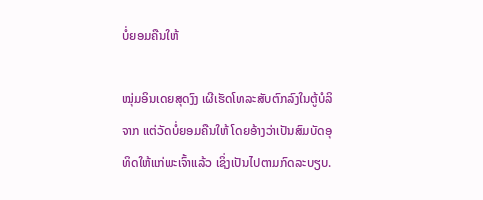ບໍ່ຍອມຄືນໃຫ້

ໝຸ່ມອິນເດຍສຸດງົງ ເຜີເຮັດໂທລະສັບຕົກລົງໃນຕູ້ບໍລິຈາກ ແຕ່ວັດບໍ່ຍອມຄືນໃຫ້ ໂດຍອ້າງວ່າເປັນສົມບັດອຸທິດໃຫ້ແກ່ພະເຈົ້າແລ້ວ ເຊິ່ງເປັນໄປຕາມກົດລະບຽບ.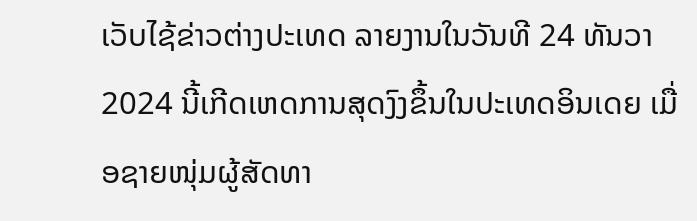ເວັບໄຊ້ຂ່າວຕ່າງປະເທດ ລາຍງານໃນວັນທີ 24 ທັນວາ 2024 ນີ້ເກີດເຫດການສຸດງົງຂຶ້ນໃນປະເທດອິນເດຍ ເມື່ອຊາຍໜຸ່ມຜູ້ສັດທາ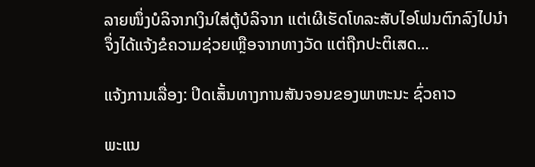ລາຍໜຶ່ງບໍລິຈາກເງິນໃສ່ຕູ້ບໍລິຈາກ ແຕ່ເຜີເຮັດໂທລະສັບໄອໂຟນຕົກລົງໄປນຳ ຈຶ່ງໄດ້ແຈ້ງຂໍຄວາມຊ່ວຍເຫຼືອຈາກທາງວັດ ແຕ່ຖືກປະຕິເສດ...

ແຈ້ງການເລື່ອງ: ປິດເສັ້ນທາງການສັນຈອນຂອງພາຫະນະ ຊົ່ວຄາວ

ພະແນ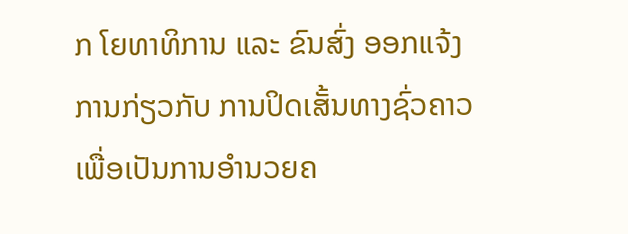ກ ໂຍທາທິການ ແລະ ຂົນສົ່ງ ອອກແຈ້ງການກ່ຽວກັບ ການປິດເສັ້ນທາງຊົ່ວຄາວ ເພື່ອເປັນການອໍານວຍຄ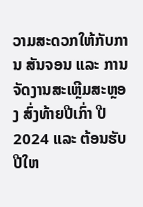ວາມສະດວກໃຫ້ກັບການ ສັນຈອນ ແລະ ການຈັດງານສະເຫຼີມສະຫຼອງ ສົ່ງທ້າຍປີເກົ່າ ປີ 2024 ແລະ ຕ້ອນຮັບປີໃຫ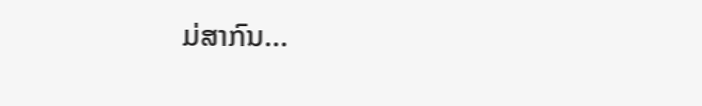ມ່ສາກົນ...